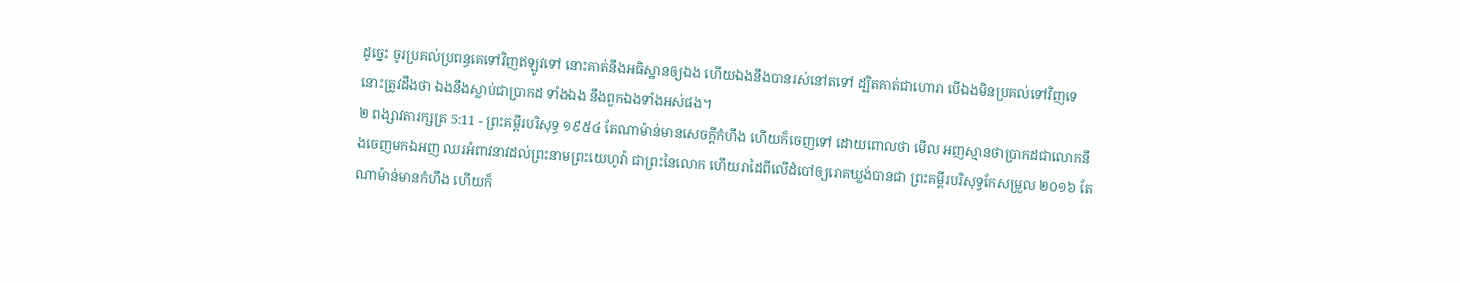ដូច្នេះ ចូរប្រគល់ប្រពន្ធគេទៅវិញឥឡូវទៅ នោះគាត់នឹងអធិស្ឋានឲ្យឯង ហើយឯងនឹងបានរស់នៅតទៅ ដ្បិតគាត់ជាហោរា បើឯងមិនប្រគល់ទៅវិញទេ នោះត្រូវដឹងថា ឯងនឹងស្លាប់ជាប្រាកដ ទាំងឯង នឹងពួកឯងទាំងអស់ផង។
២ ពង្សាវតារក្សត្រ 5:11 - ព្រះគម្ពីរបរិសុទ្ធ ១៩៥៤ តែណាម៉ាន់មានសេចក្ដីកំហឹង ហើយក៏ចេញទៅ ដោយពោលថា មើល អញស្មានថាប្រាកដជាលោកនឹងចេញមកឯអញ ឈរអំពាវនាវដល់ព្រះនាមព្រះយេហូវ៉ា ជាព្រះនៃលោក ហើយរាដៃពីលើដំបៅឲ្យរោគឃ្លង់បានជា ព្រះគម្ពីរបរិសុទ្ធកែសម្រួល ២០១៦ តែណាម៉ាន់មានកំហឹង ហើយក៏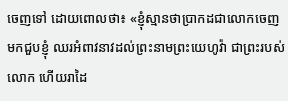ចេញទៅ ដោយពោលថា៖ «ខ្ញុំស្មានថាប្រាកដជាលោកចេញមកជួបខ្ញុំ ឈរអំពាវនាវដល់ព្រះនាមព្រះយេហូវ៉ា ជាព្រះរបស់លោក ហើយរាដៃ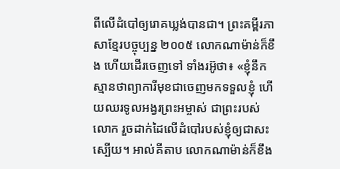ពីលើដំបៅឲ្យរោគឃ្លង់បានជា។ ព្រះគម្ពីរភាសាខ្មែរបច្ចុប្បន្ន ២០០៥ លោកណាម៉ាន់ក៏ខឹង ហើយដើរចេញទៅ ទាំងរអ៊ូថា៖ «ខ្ញុំនឹកស្មានថាព្យាការីមុខជាចេញមកទទួលខ្ញុំ ហើយឈរទូលអង្វរព្រះអម្ចាស់ ជាព្រះរបស់លោក រួចដាក់ដៃលើដំបៅរបស់ខ្ញុំឲ្យជាសះស្បើយ។ អាល់គីតាប លោកណាម៉ាន់ក៏ខឹង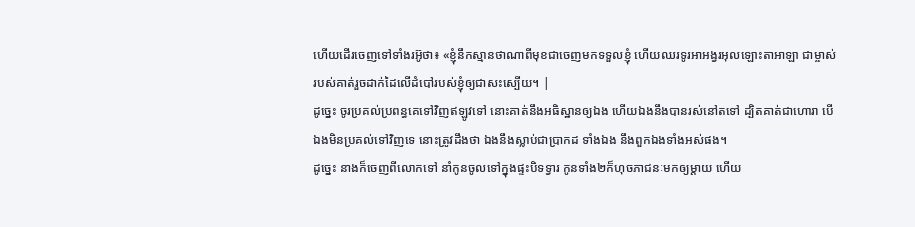ហើយដើរចេញទៅទាំងរអ៊ូថា៖ «ខ្ញុំនឹកស្មានថាណាពីមុខជាចេញមកទទួលខ្ញុំ ហើយឈរទូរអាអង្វរអុលឡោះតាអាឡា ជាម្ចាស់របស់គាត់រួចដាក់ដៃលើដំបៅរបស់ខ្ញុំឲ្យជាសះស្បើយ។ |
ដូច្នេះ ចូរប្រគល់ប្រពន្ធគេទៅវិញឥឡូវទៅ នោះគាត់នឹងអធិស្ឋានឲ្យឯង ហើយឯងនឹងបានរស់នៅតទៅ ដ្បិតគាត់ជាហោរា បើឯងមិនប្រគល់ទៅវិញទេ នោះត្រូវដឹងថា ឯងនឹងស្លាប់ជាប្រាកដ ទាំងឯង នឹងពួកឯងទាំងអស់ផង។
ដូច្នេះ នាងក៏ចេញពីលោកទៅ នាំកូនចូលទៅក្នុងផ្ទះបិទទ្វារ កូនទាំង២ក៏ហុចភាជនៈមកឲ្យម្តាយ ហើយ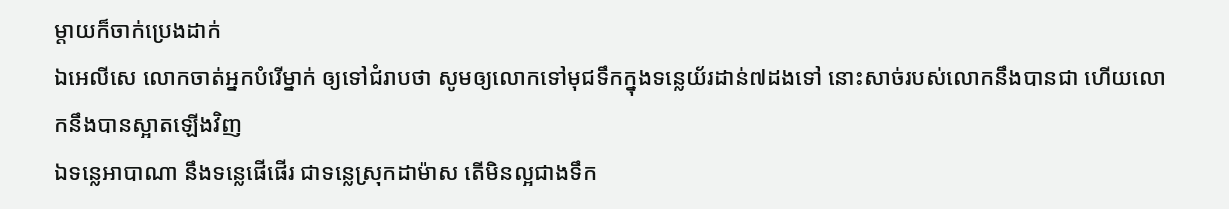ម្តាយក៏ចាក់ប្រេងដាក់
ឯអេលីសេ លោកចាត់អ្នកបំរើម្នាក់ ឲ្យទៅជំរាបថា សូមឲ្យលោកទៅមុជទឹកក្នុងទន្លេយ័រដាន់៧ដងទៅ នោះសាច់របស់លោកនឹងបានជា ហើយលោកនឹងបានស្អាតឡើងវិញ
ឯទន្លេអាបាណា នឹងទន្លេផើផើរ ជាទន្លេស្រុកដាម៉ាស តើមិនល្អជាងទឹក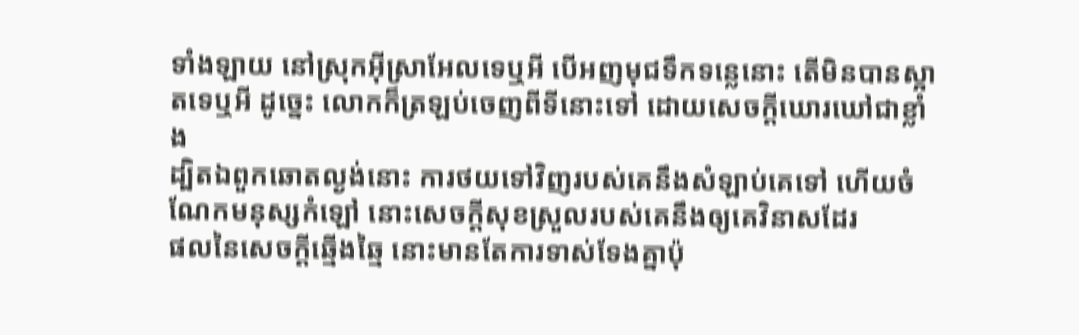ទាំងឡាយ នៅស្រុកអ៊ីស្រាអែលទេឬអី បើអញមុជទឹកទន្លេនោះ តើមិនបានស្អាតទេឬអី ដូច្នេះ លោកក៏ត្រឡប់ចេញពីទីនោះទៅ ដោយសេចក្ដីឃោរឃៅជាខ្លាំង
ដ្បិតឯពួកឆោតល្ងង់នោះ ការថយទៅវិញរបស់គេនឹងសំឡាប់គេទៅ ហើយចំណែកមនុស្សកំឡៅ នោះសេចក្ដីសុខស្រួលរបស់គេនឹងឲ្យគេវិនាសដែរ
ផលនៃសេចក្ដីឆ្មើងឆ្មៃ នោះមានតែការទាស់ទែងគ្នាប៉ុ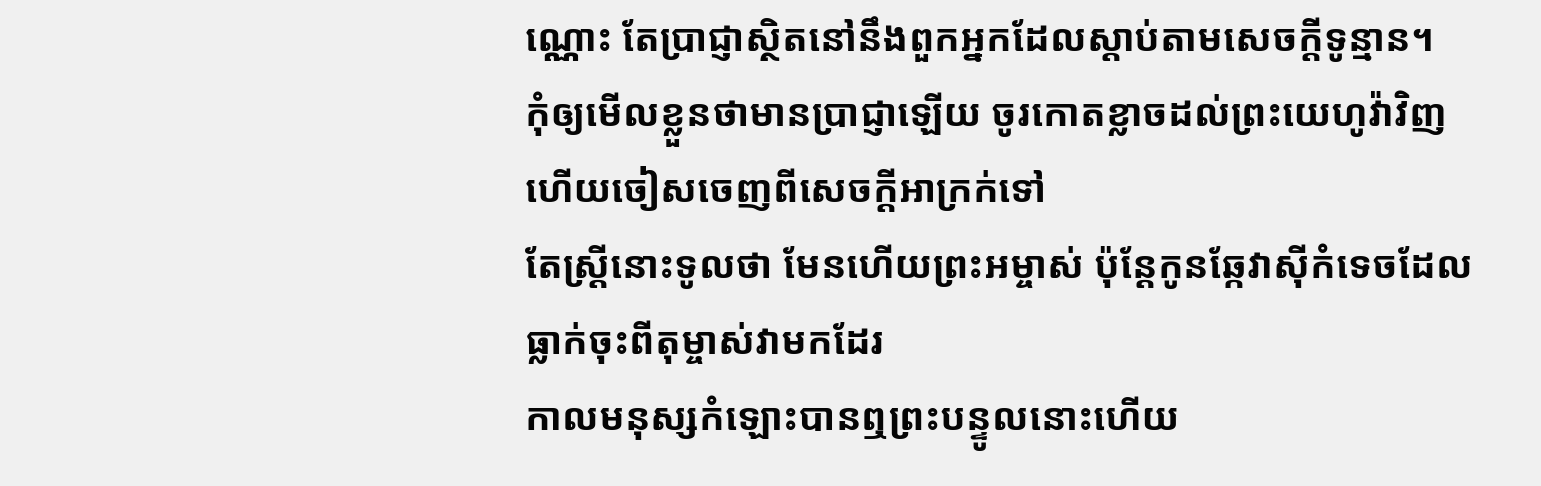ណ្ណោះ តែប្រាជ្ញាស្ថិតនៅនឹងពួកអ្នកដែលស្តាប់តាមសេចក្ដីទូន្មាន។
កុំឲ្យមើលខ្លួនថាមានប្រាជ្ញាឡើយ ចូរកោតខ្លាចដល់ព្រះយេហូវ៉ាវិញ ហើយចៀសចេញពីសេចក្ដីអាក្រក់ទៅ
តែស្ត្រីនោះទូលថា មែនហើយព្រះអម្ចាស់ ប៉ុន្តែកូនឆ្កែវាស៊ីកំទេចដែលធ្លាក់ចុះពីតុម្ចាស់វាមកដែរ
កាលមនុស្សកំឡោះបានឮព្រះបន្ទូលនោះហើយ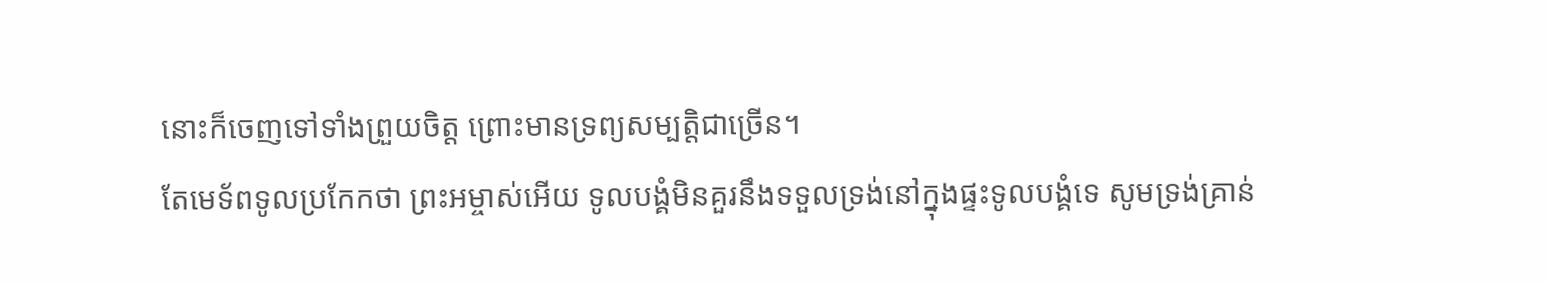នោះក៏ចេញទៅទាំងព្រួយចិត្ត ព្រោះមានទ្រព្យសម្បត្តិជាច្រើន។
តែមេទ័ពទូលប្រកែកថា ព្រះអម្ចាស់អើយ ទូលបង្គំមិនគួរនឹងទទួលទ្រង់នៅក្នុងផ្ទះទូលបង្គំទេ សូមទ្រង់គ្រាន់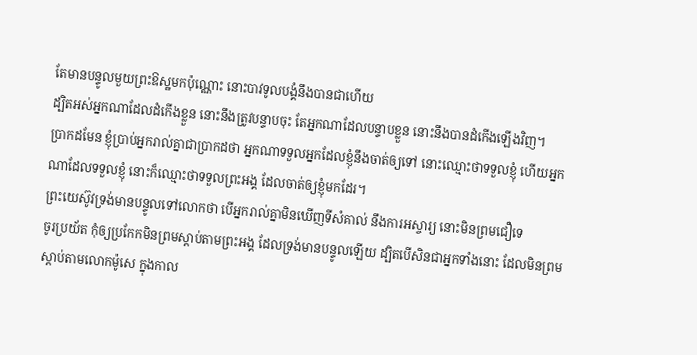តែមានបន្ទូលមួយព្រះឱស្ឋមកប៉ុណ្ណោះ នោះបាវទូលបង្គំនឹងបានជាហើយ
ដ្បិតអស់អ្នកណាដែលដំកើងខ្លួន នោះនឹងត្រូវបន្ទាបចុះ តែអ្នកណាដែលបន្ទាបខ្លួន នោះនឹងបានដំកើងឡើងវិញ។
ប្រាកដមែន ខ្ញុំប្រាប់អ្នករាល់គ្នាជាប្រាកដថា អ្នកណាទទួលអ្នកដែលខ្ញុំនឹងចាត់ឲ្យទៅ នោះឈ្មោះថាទទួលខ្ញុំ ហើយអ្នកណាដែលទទួលខ្ញុំ នោះក៏ឈ្មោះថាទទួលព្រះអង្គ ដែលចាត់ឲ្យខ្ញុំមកដែរ។
ព្រះយេស៊ូវទ្រង់មានបន្ទូលទៅលោកថា បើអ្នករាល់គ្នាមិនឃើញទីសំគាល់ នឹងការអស្ចារ្យ នោះមិនព្រមជឿទេ
ចូរប្រយ័ត កុំឲ្យប្រកែកមិនព្រមស្តាប់តាមព្រះអង្គ ដែលទ្រង់មានបន្ទូលឡើយ ដ្បិតបើសិនជាអ្នកទាំងនោះ ដែលមិនព្រមស្តាប់តាមលោកម៉ូសេ ក្នុងកាល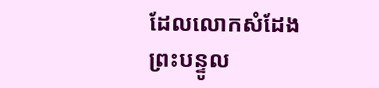ដែលលោកសំដែងព្រះបន្ទូល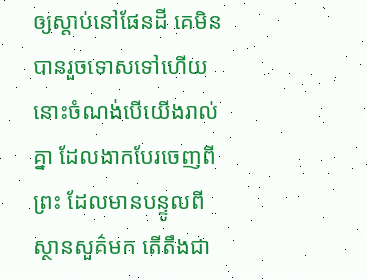ឲ្យស្តាប់នៅផែនដី គេមិនបានរួចទោសទៅហើយ នោះចំណង់បើយើងរាល់គ្នា ដែលងាកបែរចេញពីព្រះ ដែលមានបន្ទូលពីស្ថានសួគ៌មក តើតឹងជា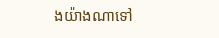ងយ៉ាងណាទៅ